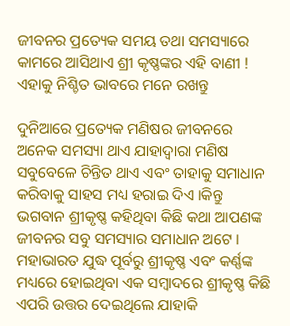ଜୀବନର ପ୍ରତ୍ୟେକ ସମୟ ତଥା ସମସ୍ୟାରେ କାମରେ ଆସିଥାଏ ଶ୍ରୀ କୃଷ୍ଣଙ୍କର ଏହି ବାଣୀ ! ଏହାକୁ ନିଶ୍ଚିତ ଭାବରେ ମନେ ରଖନ୍ତୁ

ଦୁନିଆରେ ପ୍ରତ୍ୟେକ ମଣିଷର ଜୀବନରେ ଅନେକ ସମସ୍ୟା ଥାଏ ଯାହାଦ୍ୱାରା ମଣିଷ ସବୁବେଳେ ଚିନ୍ତିତ ଥାଏ ଏବଂ ତାହାକୁ ସମାଧାନ କରିବାକୁ ସାହସ ମଧ୍ୟ ହରାଇ ଦିଏ ।କିନ୍ତୁ ଭଗବାନ ଶ୍ରୀକୃଷ୍ଣ କହିଥିବା କିଛି କଥା ଆପଣଙ୍କ ଜୀବନର ସବୁ ସମସ୍ୟାର ସମାଧାନ ଅଟେ । ମହାଭାରତ ଯୁଦ୍ଧ ପୂର୍ବରୁ ଶ୍ରୀକୃଷ୍ଣ ଏବଂ କର୍ଣ୍ଣଙ୍କ ମଧ୍ୟରେ ହୋଇଥିବା ଏକ ସମ୍ବାଦରେ ଶ୍ରୀକୃଷ୍ଣ କିଛି ଏପରି ଉତ୍ତର ଦେଇଥିଲେ ଯାହାକି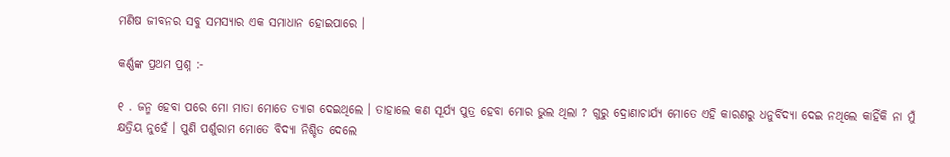ମଣିଷ ଜୀବନର ସବୁ ସମସ୍ୟାର ଏକ ସମାଧାନ ହୋଇପାରେ ।

କର୍ଣ୍ଣଙ୍କ ପ୍ରଥମ ପ୍ରଶ୍ନ :-

୧ . ଜନ୍ମ ହେବା ପରେ ମୋ ମାତା ମୋତେ ତ୍ୟାଗ ଦେଇଥିଲେ । ତାହାଲେ କଣ ସୂର୍ଯ୍ୟ ପୁତ୍ର ହେବା ମୋର ଭୁଲ ଥିଲା ? ଗୁରୁ ଦ୍ରୋଣାଚାର୍ଯ୍ୟ ମୋତେ ଏହି କାରଣରୁ ଧନୁର୍ବିଦ୍ୟା ଦେଇ ନଥିଲେ କାହିଁକି ନା ମୁଁ କ୍ଷତ୍ରିୟ ନୁହେଁ । ପୁଣି ପର୍ଶୁରାମ ମୋତେ ବିଦ୍ୟା ନିଶ୍ଚିତ ଦେଲେ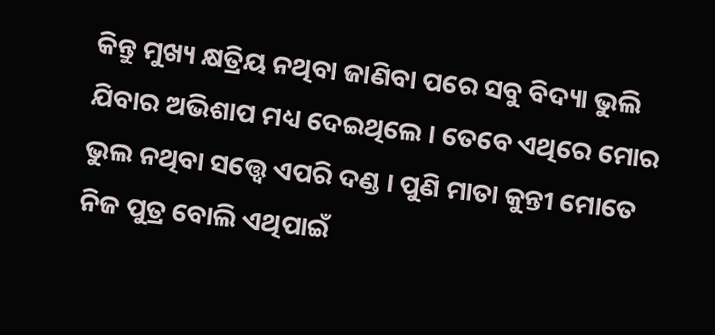କିନ୍ତୁ ମୁଖ୍ୟ କ୍ଷତ୍ରିୟ ନଥିବା ଜାଣିବା ପରେ ସବୁ ବିଦ୍ୟା ଭୁଲି ଯିବାର ଅଭିଶାପ ମଧ୍ୟ ଦେଇଥିଲେ । ତେବେ ଏଥିରେ ମୋର ଭୁଲ ନଥିବା ସତ୍ତ୍ୱେ ଏପରି ଦଣ୍ଡ । ପୁଣି ମାତା କୁନ୍ତୀ ମୋତେ ନିଜ ପୁତ୍ର ବୋଲି ଏଥିପାଇଁ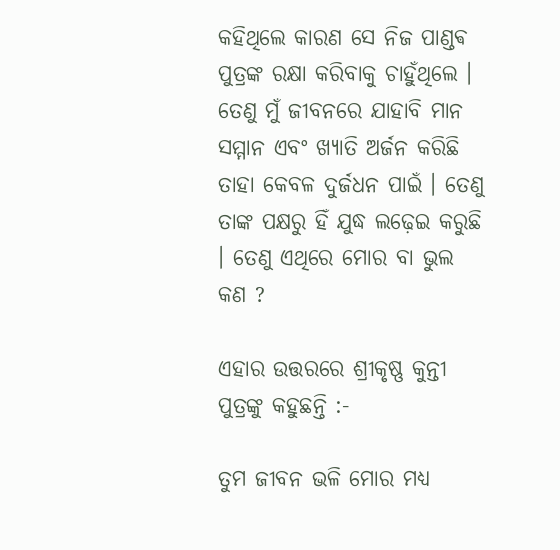କହିଥିଲେ କାରଣ ସେ ନିଜ ପାଣ୍ଡଵ ପୁତ୍ରଙ୍କ ରକ୍ଷା କରିବାକୁ ଚାହୁଁଥିଲେ । ତେଣୁ ମୁଁ ଜୀବନରେ ଯାହାବି ମାନ ସମ୍ମାନ ଏବଂ ଖ୍ୟାତି ଅର୍ଜନ କରିଛି ତାହା କେବଳ ଦୁର୍ଜଧନ ପାଇଁ । ତେଣୁ ତାଙ୍କ ପକ୍ଷରୁ ହିଁ ଯୁଦ୍ଧ ଲଢ଼େଇ କରୁଛି । ତେଣୁ ଏଥିରେ ମୋର ବା ଭୁଲ କଣ ?

ଏହାର ଉତ୍ତରରେ ଶ୍ରୀକୃଷ୍ଣ କୁନ୍ତୀ ପୁତ୍ରଙ୍କୁ କହୁଛନ୍ତି :-

ତୁମ ଜୀବନ ଭଳି ମୋର ମଧ୍ୟ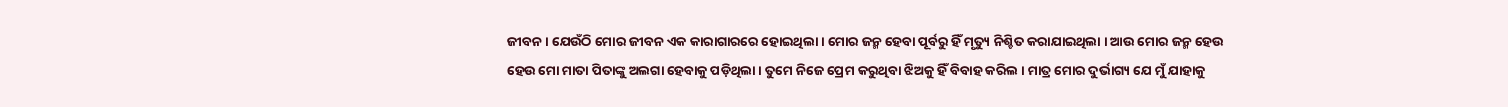ଜୀବନ । ଯେଉଁଠି ମୋର ଜୀବନ ଏକ କାରାଗାରରେ ହୋଇଥିଲା । ମୋର ଜନ୍ମ ହେବା ପୂର୍ବରୁ ହିଁ ମୃତ୍ୟୁ ନିଶ୍ଚିତ କରାଯାଇଥିଲା । ଆଉ ମୋର ଜନ୍ମ ହେଉ ହେଉ ମୋ ମାତା ପିତାଙ୍କୁ ଅଲଗା ହେବାକୁ ପଡ଼ିଥିଲା । ତୁମେ ନିଜେ ପ୍ରେମ କରୁଥିବା ଝିଅକୁ ହିଁ ବିବାହ କରିଲ । ମାତ୍ର ମୋର ଦୁର୍ଭାଗ୍ୟ ଯେ ମୁଁ ଯାହାକୁ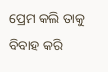ପ୍ରେମ କଲି ତାକୁ ବିବାହ କରି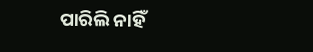ପାରିଲି ନାହିଁ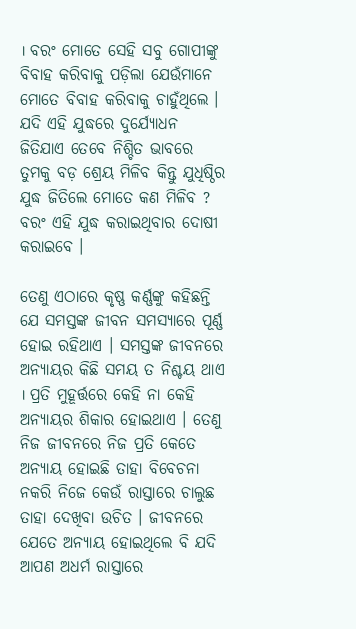। ବରଂ ମୋତେ ସେହି ସବୁ ଗୋପୀଙ୍କୁ ବିବାହ କରିବାକୁ ପଡ଼ିଲା ଯେଉଁମାନେ ମୋତେ ବିବାହ କରିବାକୁ ଚାହୁଁଥିଲେ । ଯଦି ଏହି ଯୁଦ୍ଧରେ ଦୁର୍ଯ୍ୟୋଧନ ଜିତିଯାଏ ତେବେ ନିଶ୍ଚିତ ଭାବରେ ତୁମକୁ ବଡ଼ ଶ୍ରେୟ ମିଳିବ କିନ୍ତୁ ଯୁଧିଷ୍ଠିର ଯୁଦ୍ଧ ଜିତିଲେ ମୋତେ କଣ ମିଳିବ ? ବରଂ ଏହି ଯୁଦ୍ଧ କରାଇଥିବାର ଦୋଷୀ କରାଇବେ ।

ତେଣୁ ଏଠାରେ କୃଷ୍ଣ କର୍ଣ୍ଣଙ୍କୁ କହିଛନ୍ତି ଯେ ସମସ୍ତଙ୍କ ଜୀବନ ସମସ୍ୟାରେ ପୂର୍ଣ୍ଣ ହୋଇ ରହିଥାଏ । ସମସ୍ତଙ୍କ ଜୀବନରେ ଅନ୍ୟାୟର କିଛି ସମୟ ତ ନିଶ୍ଚୟ ଥାଏ । ପ୍ରତି ମୁହୂର୍ତ୍ତରେ କେହି ନା କେହି ଅନ୍ୟାୟର ଶିକାର ହୋଇଥାଏ । ତେଣୁ ନିଜ ଜୀବନରେ ନିଜ ପ୍ରତି କେତେ ଅନ୍ୟାୟ ହୋଇଛି ତାହା ବିବେଚନା ନକରି ନିଜେ କେଉଁ ରାସ୍ତାରେ ଚାଲୁଛ ତାହା ଦେଖିବା ଉଚିତ । ଜୀବନରେ ଯେତେ ଅନ୍ୟାୟ ହୋଇଥିଲେ ବି ଯଦି ଆପଣ ଅଧର୍ମ ରାସ୍ତାରେ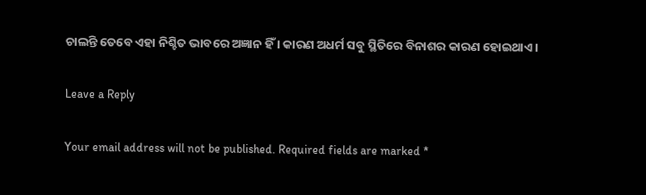ଚାଲନ୍ତି ତେବେ ଏହା ନିଶ୍ଚିତ ଭାବରେ ଅଜ୍ଞାନ ହିଁ । କାରଣ ଅଧର୍ମ ସବୁ ସ୍ଥିତିରେ ବିନାଶର କାରଣ ହୋଇଥାଏ ।

Leave a Reply

Your email address will not be published. Required fields are marked *